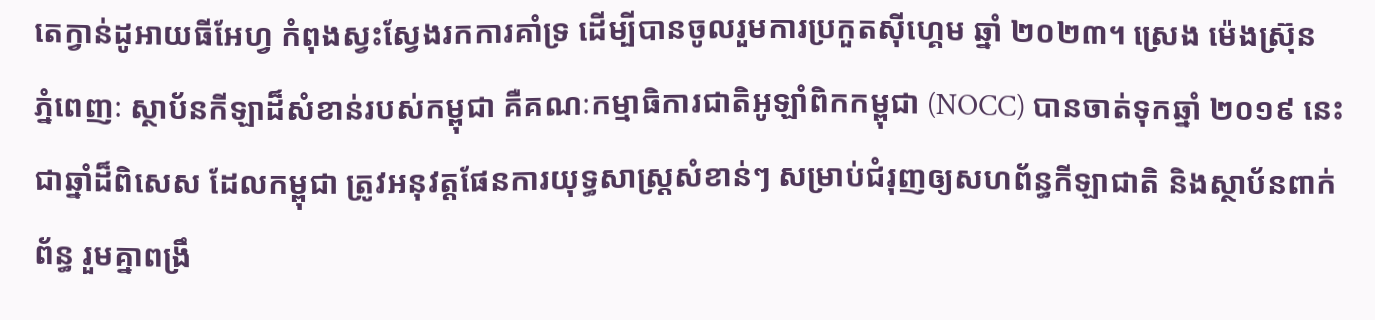តេក្វាន់ដូអាយធីអែហ្វ កំពុងស្វះស្វែងរកការគាំទ្រ ដើម្បីបានចូលរួមការប្រកួតស៊ីហ្គេម ឆ្នាំ ២០២៣។ ស្រេង ម៉េងស្រ៊ុន
ភ្នំពេញៈ ស្ថាប័នកីឡាដ៏សំខាន់របស់កម្ពុជា គឺគណៈកម្មាធិការជាតិអូឡាំពិកកម្ពុជា (NOCC) បានចាត់ទុកឆ្នាំ ២០១៩ នេះ ជាឆ្នាំដ៏ពិសេស ដែលកម្ពុជា ត្រូវអនុវត្តផែនការយុទ្ធសាស្ត្រសំខាន់ៗ សម្រាប់ជំរុញឲ្យសហព័ន្ធកីឡាជាតិ និងស្ថាប័នពាក់ព័ន្ធ រួមគ្នាពង្រឹ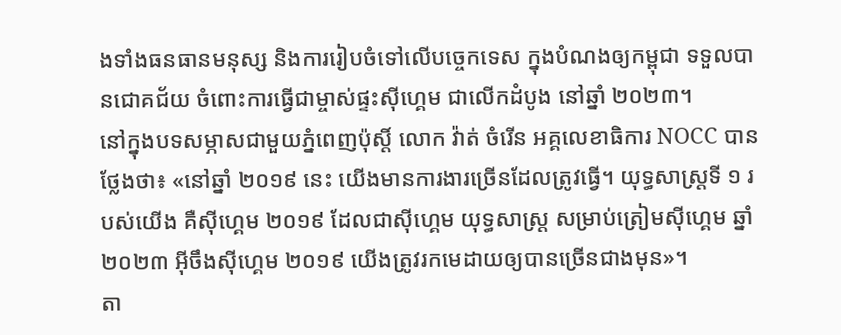ងទាំងធនធានមនុស្ស និងការរៀបចំទៅលើបច្ចេកទេស ក្នុងបំណងឲ្យកម្ពុជា ទទួលបានជោគជ័យ ចំពោះការធ្វើជាម្ចាស់ផ្ទះស៊ីហ្គេម ជាលើកដំបូង នៅឆ្នាំ ២០២៣។
នៅក្នុងបទសម្ភាសជាមួយភ្នំពេញប៉ុស្តិ៍ លោក វ៉ាត់ ចំរើន អគ្គលេខាធិការ NOCC បានថ្លែងថា៖ «នៅឆ្នាំ ២០១៩ នេះ យើងមានការងារច្រើនដែលត្រូវធ្វើ។ យុទ្ធសាស្ត្រទី ១ របស់យើង គឺស៊ីហ្គេម ២០១៩ ដែលជាស៊ីហ្គេម យុទ្ធសាស្ត្រ សម្រាប់ត្រៀមស៊ីហ្គេម ឆ្នាំ ២០២៣ អ៊ីចឹងស៊ីហ្គេម ២០១៩ យើងត្រូវរកមេដាយឲ្យបានច្រើនជាងមុន»។
តា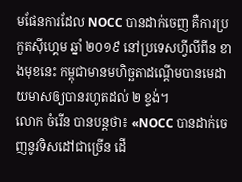មផែនការដែល NOCC បានដាក់ចេញ គឺការប្រកួតស៊ីហ្គេម ឆ្នាំ ២០១៩ នៅប្រទេសហ្វីលីពីន ខាងមុខនេះ កម្ពុជាមានមហិច្ឆតាដណ្តើមបានមេដាយមាសឲ្យបានរហូតដល់ ២ ខ្ទង់។
លោក ចំរើន បានបន្តថា៖ «NOCC បានដាក់ចេញនូវទិសដៅជាច្រើន ដើ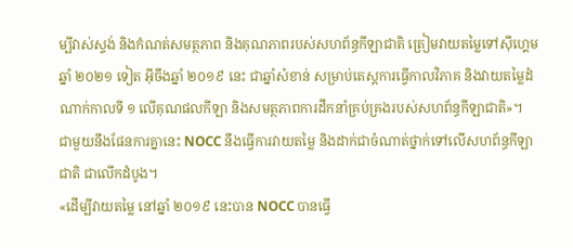ម្បីវាស់ស្ទង់ និងកំណត់សមត្ថភាព និងគុណភាពរបស់សហព័ន្ធកីឡាជាតិ ត្រៀមវាយតម្លៃទៅស៊ីហ្គេម ឆ្នាំ ២០២១ ទៀត អ៊ីចឹងឆ្នាំ ២០១៩ នេះ ជាឆ្នាំសំខាន់ សម្រាប់តេស្តការធ្វើកាលវិភាគ និងវាយតម្លៃដំណាក់កាលទី ១ លើគុណផលកីឡា និងសមត្ថភាពការដឹកនាំគ្រប់គ្រងរបស់សហព័ន្ធកីឡាជាតិ»។
ជាមួយនឹងផែនការគ្នានេះ NOCC នឹងធ្វើការវាយតម្លៃ និងដាក់ជាចំណាត់ថ្នាក់ទៅលើសហព័ន្ធកីឡាជាតិ ជាលើកដំបូង។
«ដើម្បីវាយតម្លៃ នៅឆ្នាំ ២០១៩ នេះបាន NOCC បានធ្វើ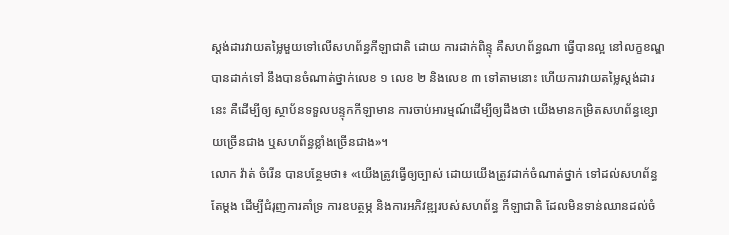ស្តង់ដារវាយតម្លៃមួយទៅលើសហព័ន្ធកីឡាជាតិ ដោយ ការដាក់ពិន្ទុ គឺសហព័ន្ធណា ធ្វើបានល្អ នៅលក្ខខណ្ឌបានដាក់ទៅ នឹងបានចំណាត់ថ្នាក់លេខ ១ លេខ ២ និងលេខ ៣ ទៅតាមនោះ ហើយការវាយតម្លៃស្តង់ដារនេះ គឺដើម្បីឲ្យ ស្ថាប័នទទួលបន្ទុកកីឡាមាន ការចាប់អារម្មណ៍ដើម្បីឲ្យដឹងថា យើងមានកម្រិតសហព័ន្ធខ្សោយច្រើនជាង ឬសហព័ន្ធខ្លាំងច្រើនជាង»។
លោក វ៉ាត់ ចំរើន បានបន្ថែមថា៖ «យើងត្រូវធ្វើឲ្យច្បាស់ ដោយយើងត្រូវដាក់ចំណាត់ថ្នាក់ ទៅដល់សហព័ន្ធតែម្តង ដើម្បីជំរុញការគាំទ្រ ការឧបត្ថម្ភ និងការអភិវឌ្ឍរបស់សហព័ន្ធ កីឡាជាតិ ដែលមិនទាន់ឈានដល់ចំ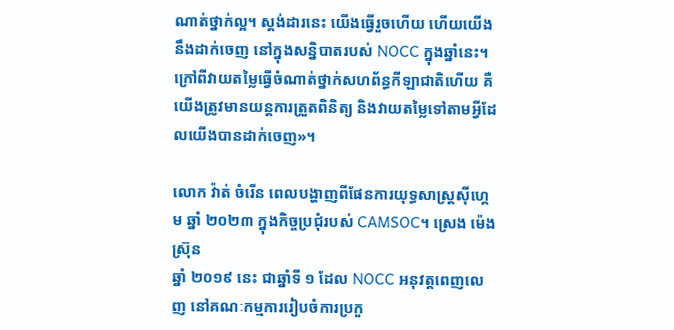ណាត់ថ្នាក់ល្អ។ ស្តង់ដារនេះ យើងធ្វើរួចហើយ ហើយយើងនឹងដាក់ចេញ នៅក្នុងសន្និបាតរបស់ NOCC ក្នុងឆ្នាំនេះ។ ក្រៅពីវាយតម្លៃធ្វើចំណាត់ថ្នាក់សហព័ន្ធកីឡាជាតិហើយ គឺយើងត្រូវមានយន្តការត្រួតពិនិត្យ និងវាយតម្លៃទៅតាមអ្វីដែលយើងបានដាក់ចេញ»។

លោក វ៉ាត់ ចំរើន ពេលបង្ហាញពីផែនការយុទ្ធសាស្រ្តស៊ីហ្គេម ឆ្នាំ ២០២៣ ក្នុងកិច្ចប្រជុំរបស់ CAMSOC។ ស្រេង ម៉េងស្រ៊ុន
ឆ្នាំ ២០១៩ នេះ ជាឆ្នាំទី ១ ដែល NOCC អនុវត្តពេញលេញ នៅគណៈកម្មការរៀបចំការប្រកួ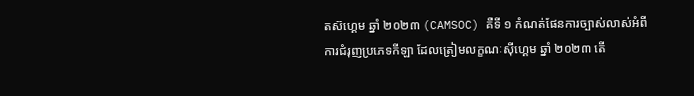តស៊ហ្គេម ឆ្នាំ ២០២៣ (CAMSOC) គឺទី ១ កំណត់ផែនការច្បាស់លាស់អំពីការជំរុញប្រភេទកីឡា ដែលត្រៀមលក្ខណៈស៊ីហ្គេម ឆ្នាំ ២០២៣ តើ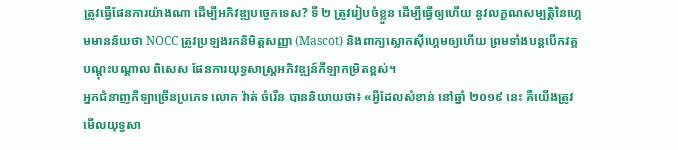ត្រូវធ្វើផែនការយ៉ាងណា ដើម្បីអភិវឌ្ឍបច្ចេកទេស? ទី ២ ត្រូវរៀបចំខ្លួន ដើម្បីធ្វើឲ្យហើយ នូវលក្ខណសម្បត្តិនៃហ្គេមមានន័យថា NOCC ត្រូវប្រឡងរកនិមិត្តសញ្ញា (Mascot) និងពាក្យស្លោកស៊ីហ្គេមឲ្យហើយ ព្រមទាំងបន្តបើកវគ្គបណ្តុះបណ្តាល ពិសេស ផែនការយុទ្ធសាស្ត្រអភិវឌ្ឍន៍កីឡាកម្រិតខ្ពស់។
អ្នកជំនាញកីឡាច្រើនប្រភេទ លោក វ៉ាត់ ចំរើន បាននិយាយថា៖ «អ្វីដែលសំខាន់ នៅឆ្នាំ ២០១៩ នេះ គឺយើងត្រូវមើលយុទ្ធសា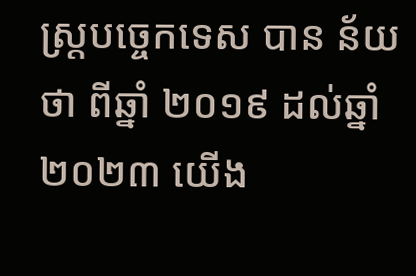ស្ត្របច្ចេកទេស បាន ន័យថា ពីឆ្នាំ ២០១៩ ដល់ឆ្នាំ ២០២៣ យើង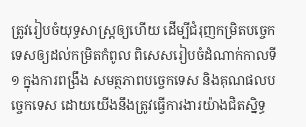ត្រូវរៀបចំយុទ្ធសាស្ត្រឲ្យហើយ ដើម្បីជំរុញកម្រិតបច្ចេកទេសឲ្យដល់កម្រិតកំពូល ពិសេសរៀបចំដំណាក់កាលទី ១ ក្នុងការពង្រឹង សមត្ថភាពបច្ចេកទេស និងគុណផលបច្ចេកទេស ដោយយើងនឹងត្រូវធ្វើការងារយ៉ាងជិតស្និទ្ធ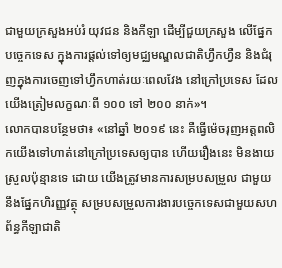ជាមួយក្រសួងអប់រំ យុវជន និងកីឡា ដើម្បីជួយក្រសួង លើផ្នែកបច្ចេកទេស ក្នុងការផ្តល់ទៅឲ្យមជ្ឈមណ្ឌលជាតិហ្វឹកហ្វឺន និងជំរុញក្នុងការចេញទៅហ្វឹកហាត់រយៈពេលវែង នៅក្រៅប្រទេស ដែលយើងត្រៀមលក្ខណៈពី ១០០ ទៅ ២០០ នាក់»។
លោកបានបន្ថែមថា៖ «នៅឆ្នាំ ២០១៩ នេះ គឺធ្វើម៉េចរុញអត្តពលិកយើងទៅហាត់នៅក្រៅប្រទេសឲ្យបាន ហើយរឿងនេះ មិនងាយស្រួលប៉ុន្មានទេ ដោយ យើងត្រូវមានការសម្របសម្រួល ជាមួយនឹងផ្នែកហិរញ្ញវត្ថុ សម្របសម្រួលការងារបច្ចេកទេសជាមួយសហព័ន្ធកីឡាជាតិ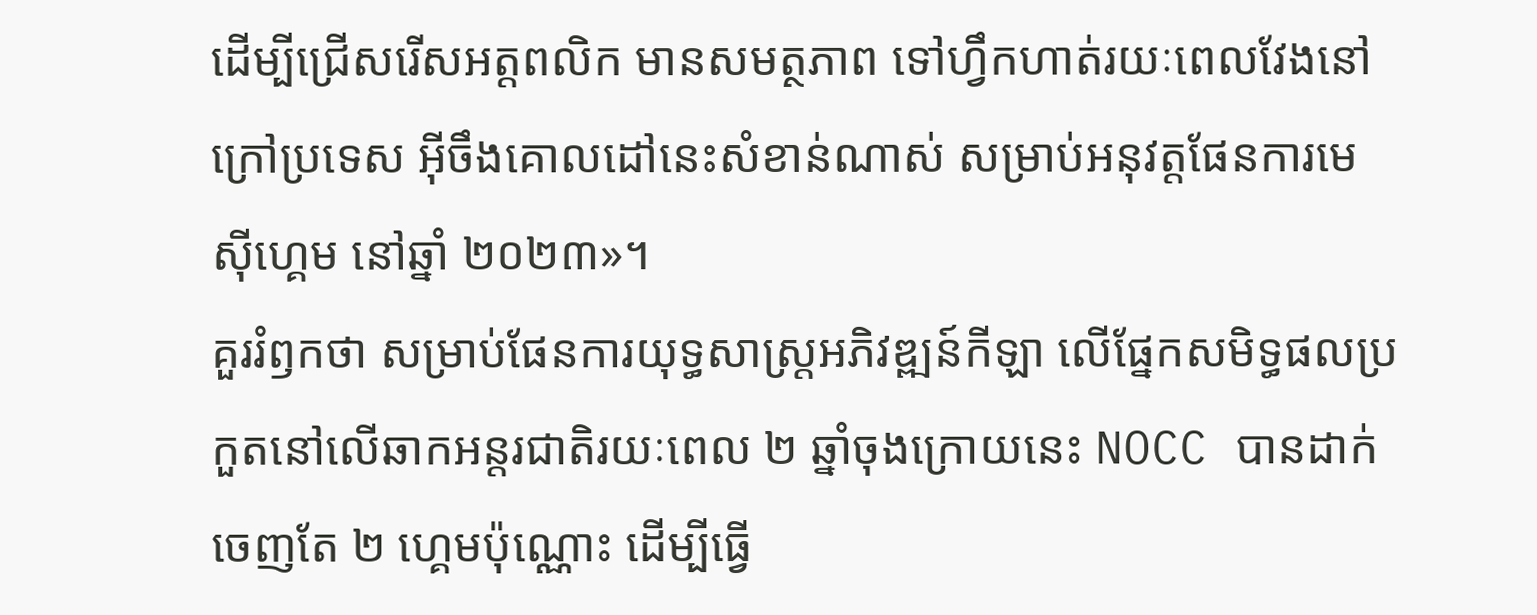ដើម្បីជ្រើសរើសអត្តពលិក មានសមត្ថភាព ទៅហ្វឹកហាត់រយៈពេលវែងនៅក្រៅប្រទេស អ៊ីចឹងគោលដៅនេះសំខាន់ណាស់ សម្រាប់អនុវត្តផែនការមេស៊ីហ្គេម នៅឆ្នាំ ២០២៣»។
គួររំឭកថា សម្រាប់ផែនការយុទ្ធសាស្ត្រអភិវឌ្ឍន៍កីឡា លើផ្នែកសមិទ្ធផលប្រកួតនៅលើឆាកអន្តរជាតិរយៈពេល ២ ឆ្នាំចុងក្រោយនេះ NOCC បានដាក់ចេញតែ ២ ហ្គេមប៉ុណ្ណោះ ដើម្បីធ្វើ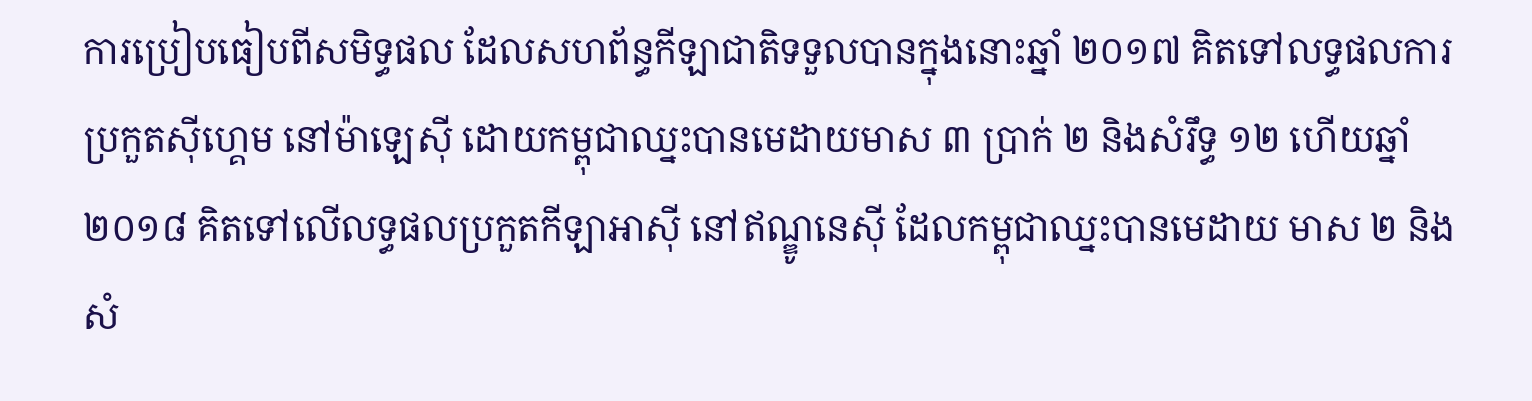ការប្រៀបធៀបពីសមិទ្ធផល ដែលសហព័ន្ធកីឡាជាតិទទួលបានក្នុងនោះឆ្នាំ ២០១៧ គិតទៅលទ្ធផលការប្រកួតស៊ីហ្គេម នៅម៉ាឡេស៊ី ដោយកម្ពុជាឈ្នះបានមេដាយមាស ៣ ប្រាក់ ២ និងសំរឹទ្ធ ១២ ហើយឆ្នាំ ២០១៨ គិតទៅលើលទ្ធផលប្រកួតកីឡាអាស៊ី នៅឥណ្ឌូនេស៊ី ដែលកម្ពុជាឈ្នះបានមេដាយ មាស ២ និងសំ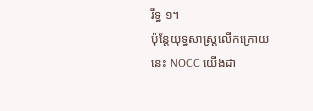រឹទ្ធ ១។
ប៉ុន្តែយុទ្ធសាស្ត្រលើកក្រោយ នេះ NOCC យើងដា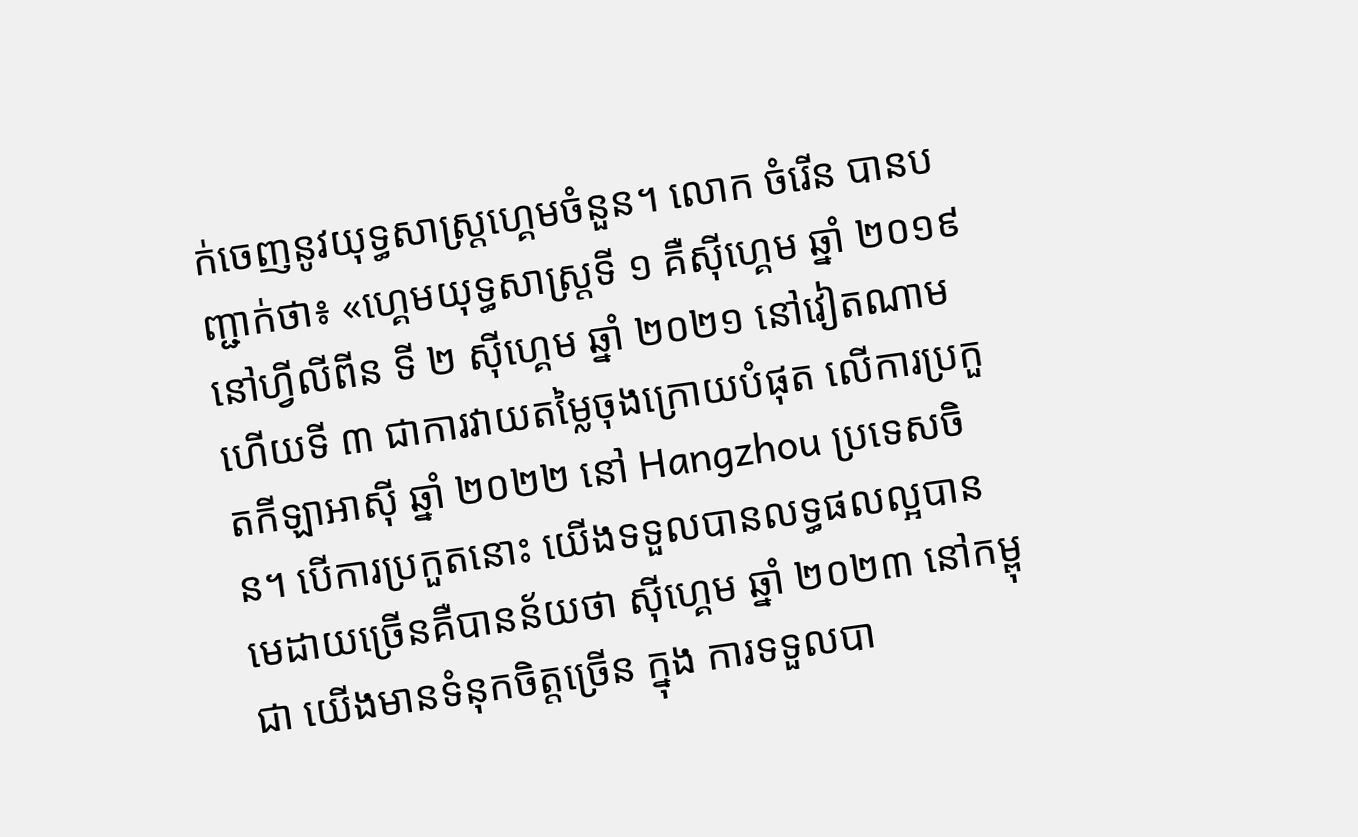ក់ចេញនូវយុទ្ធសាស្ត្រហ្គេមចំនួន។ លោក ចំរើន បានបញ្ជាក់ថា៖ «ហ្គេមយុទ្ធសាស្ត្រទី ១ គឺស៊ីហ្គេម ឆ្នាំ ២០១៩ នៅហ្វីលីពីន ទី ២ ស៊ីហ្គេម ឆ្នាំ ២០២១ នៅវៀតណាម ហើយទី ៣ ជាការវាយតម្លៃចុងក្រោយបំផុត លើការប្រកួតកីឡាអាស៊ី ឆ្នាំ ២០២២ នៅ Hangzhou ប្រទេសចិន។ បើការប្រកួតនោះ យើងទទួលបានលទ្ធផលល្អបានមេដាយច្រើនគឺបានន័យថា ស៊ីហ្គេម ឆ្នាំ ២០២៣ នៅកម្ពុជា យើងមានទំនុកចិត្តច្រើន ក្នុង ការទទួលបា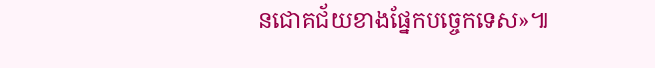នជោគជ័យខាងផ្នែកបច្ចេកទេស»៕